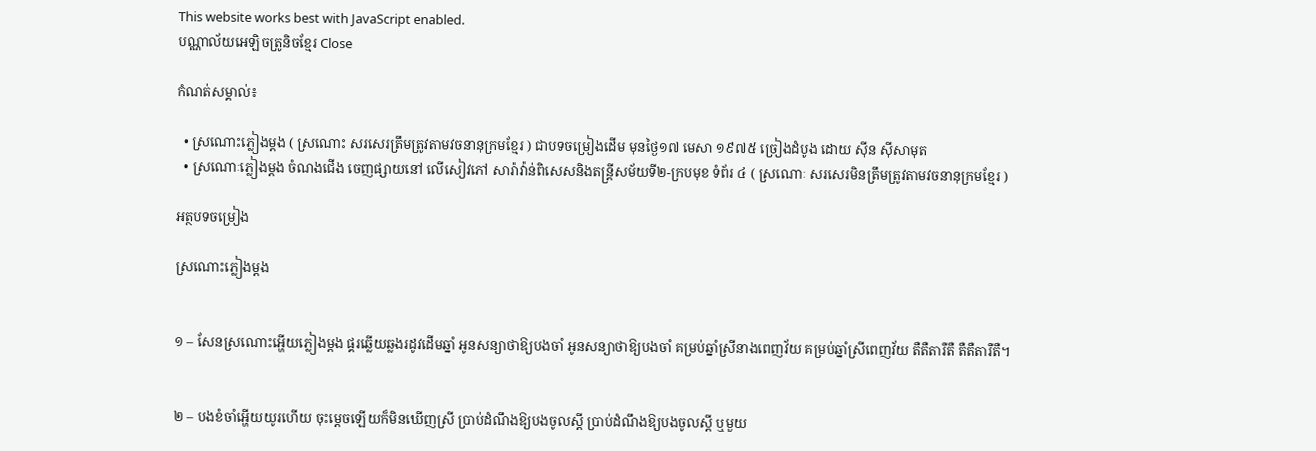This website works best with JavaScript enabled.
បណ្ណាល័យអេឡិចត្រូនិចខ្មែរ Close

កំណត់សម្គាល់៖

  • ស្រណោះភ្លៀងម្ដង ( ស្រណោះ សរសេរត្រឹមត្រូវតាមវចនានុក្រមខ្មែរ ) ជាបទចម្រៀងដើម មុនថ្ងៃ១៧ មេសា ១៩៧៥ ច្រៀងដំបូង ដោយ ស៊ីន ស៊ីសាមុត
  • ស្រណោៈភ្លៀងម្តង ចំណងជើង ចេញផ្សាយនៅ លើសៀវភៅ សារ៉ាវ៉ាន់ពិសេសនិងតន្រ្តីសម័យទី២-ក្របមុខ ទំព័រ ៤ ( ស្រណោៈ សរសេរមិនត្រឹមត្រូវតាមវចនានុក្រមខ្មែរ )

អត្ថបទចម្រៀង

ស្រណោះភ្លៀងម្ដង


១ – សែនស្រណោះអើ្ហយភ្លៀងម្ដង ផ្គរឆ្លើយឆ្លងរដូវដើមឆ្នាំ អូនសន្យាថាឱ្យបងចាំ អូនសន្យាថាឱ្យបងចាំ គម្រប់ឆ្នាំស្រីនាងពេញវ័យ គម្រប់ឆ្នាំស្រីពេញវ័យ តឺតឺតារឺតឺ តឺតឺតារឺតឺ។


២ – បងខំចាំអើ្ហយយូរហើយ ចុះម្ដេចឡើយក៏មិនឃើញស្រី ប្រាប់ដំណឹងឱ្យបងចូលស្ដី ប្រាប់ដំណឹងឱ្យបងចូលស្ដី ឬមួយ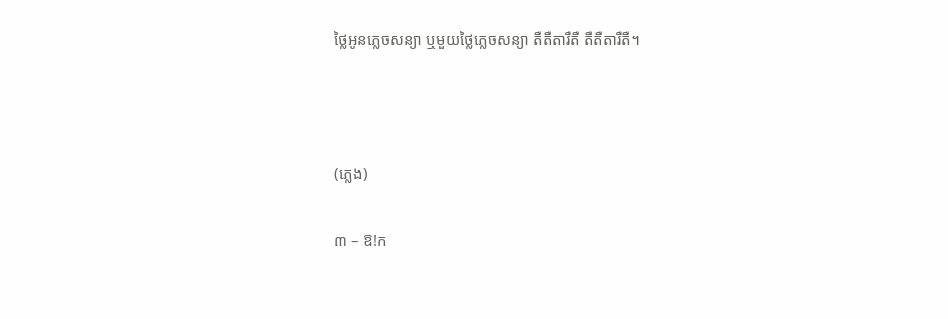ថ្លៃអូនភ្លេចសន្យា ឬមួយថ្លៃភ្លេចសន្យា តឺតឺតារឺតឺ តឺតឺតារឺតឺ។



(ភ្លេង)

៣ – ឱ!ក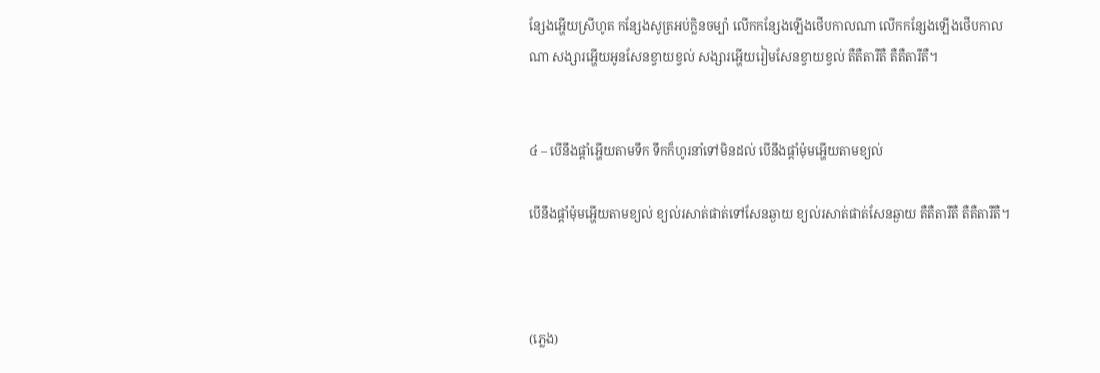ន្សែងអើ្ហយស្រីហូត កន្សែងសូត្រអប់ក្លិនចម្ប៉ា លើកកន្សែងឡើងថើបកាលណា លើកកន្សែងឡើងថើបកាលណា សង្សារអើ្ហយអូនសែនខ្វាយខ្វល់ សង្សារអើ្ហយរៀមសែនខ្វាយខ្វល់ តឺតឺតារឺតឺ តឺតឺតារឺតឺ។


៤ – បើនឹងផ្ដាំអើ្ហយតាមទឹក ទឹកក៏ហូរនាំទៅមិនដល់ បើនឹងផ្ដាំម៉ុមអើ្ហយតាមខ្យល់

បើនឹងផ្ដាំម៉ុមអើ្ហយតាមខ្យល់ ខ្យល់រសាត់ផាត់ទៅសែនឆ្ងាយ ខ្យល់រសាត់ផាត់សែនឆ្ងាយ តឺតឺតារឺតឺ តឺតឺតារឺតឺ។



(ភ្លេង)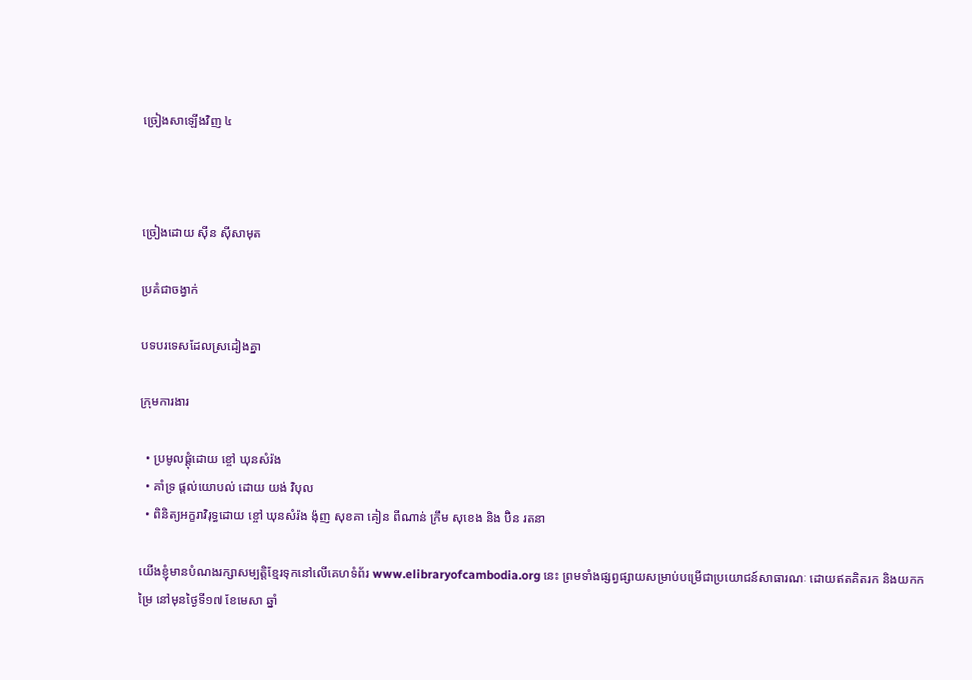ច្រៀងសាឡើងវិញ ៤



ច្រៀងដោយ ស៊ីន ស៊ីសាមុត

ប្រគំជាចង្វាក់

បទបរទេសដែលស្រដៀងគ្នា

ក្រុមការងារ

  • ប្រមូលផ្ដុំដោយ ខ្ចៅ ឃុនសំរ៉ង
  • គាំទ្រ ផ្ដល់យោបល់ ដោយ យង់ វិបុល
  • ពិនិត្យអក្ខរាវិរុទ្ធដោយ ខ្ចៅ ឃុនសំរ៉ង ង៉ុញ សុខគា គៀន ពីណាន់ ក្រឹម សុខេង និង ប៊ិន រតនា

យើងខ្ញុំមានបំណងរក្សាសម្បត្តិខ្មែរទុកនៅលើគេហទំព័រ www.elibraryofcambodia.org នេះ ព្រមទាំងផ្សព្វផ្សាយសម្រាប់បម្រើជាប្រយោជន៍សាធារណៈ ដោយឥតគិតរក និងយកកម្រៃ នៅមុនថ្ងៃទី១៧ ខែមេសា ឆ្នាំ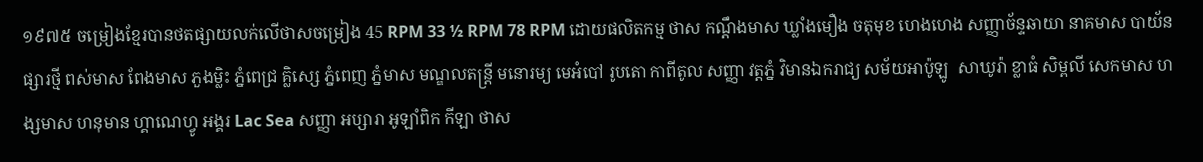១៩៧៥ ចម្រៀងខ្មែរបានថតផ្សាយលក់លើថាសចម្រៀង 45 RPM 33 ½ RPM 78 RPM ដោយផលិតកម្ម ថាស កណ្ដឹងមាស ឃ្លាំងមឿង ចតុមុខ ហេងហេង សញ្ញាច័ន្ទឆាយា នាគមាស បាយ័ន ផ្សារថ្មី ពស់មាស ពែងមាស ភួងម្លិះ ភ្នំពេជ្រ គ្លិស្សេ ភ្នំពេញ ភ្នំមាស មណ្ឌលតន្រ្តី មនោរម្យ មេអំបៅ រូបតោ កាពីតូល សញ្ញា វត្តភ្នំ វិមានឯករាជ្យ សម័យអាប៉ូឡូ  សាឃូរ៉ា ខ្លាធំ សិម្ពលី សេកមាស ហង្សមាស ហនុមាន ហ្គាណេហ្វូ អង្គរ Lac Sea សញ្ញា អប្សារា អូឡាំពិក កីឡា ថាស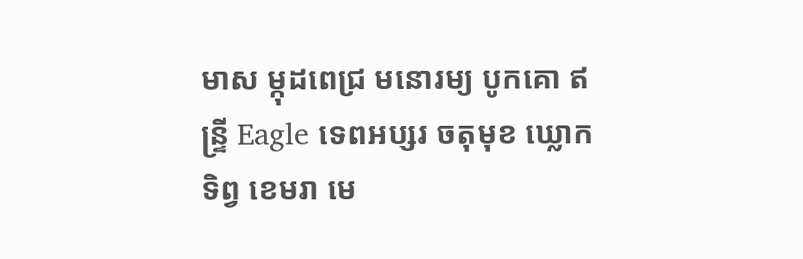មាស ម្កុដពេជ្រ មនោរម្យ បូកគោ ឥន្ទ្រី Eagle ទេពអប្សរ ចតុមុខ ឃ្លោកទិព្វ ខេមរា មេ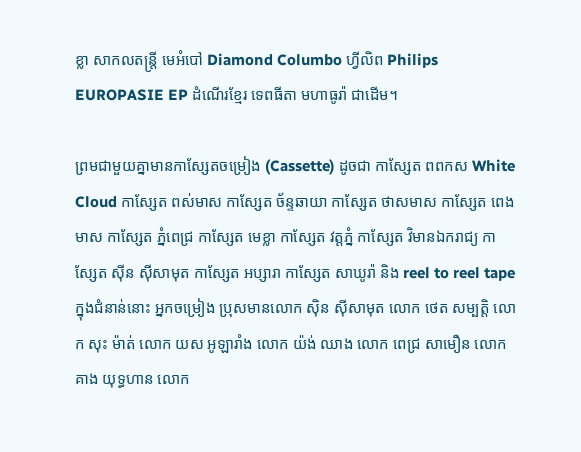ខ្លា សាកលតន្ត្រី មេអំបៅ Diamond Columbo ហ្វីលិព Philips EUROPASIE EP ដំណើរខ្មែរ ទេពធីតា មហាធូរ៉ា ជាដើម។

ព្រមជាមួយគ្នាមានកាសែ្សតចម្រៀង (Cassette) ដូចជា កាស្សែត ពពកស White Cloud កាស្សែត ពស់មាស កាស្សែត ច័ន្ទឆាយា កាស្សែត ថាសមាស កាស្សែត ពេងមាស កាស្សែត ភ្នំពេជ្រ កាស្សែត មេខ្លា កាស្សែត វត្តភ្នំ កាស្សែត វិមានឯករាជ្យ កាស្សែត ស៊ីន ស៊ីសាមុត កាស្សែត អប្សារា កាស្សែត សាឃូរ៉ា និង reel to reel tape ក្នុងជំនាន់នោះ អ្នកចម្រៀង ប្រុសមានលោក ស៊ិន ស៊ីសាមុត លោក ថេត សម្បត្តិ លោក សុះ ម៉ាត់ លោក យស អូឡារាំង លោក យ៉ង់ ឈាង លោក ពេជ្រ សាមឿន លោក គាង យុទ្ធហាន លោក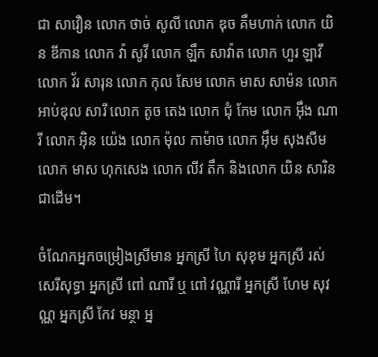ជា សាវឿន លោក ថាច់ សូលី លោក ឌុច គឹមហាក់ លោក យិន ឌីកាន លោក វ៉ា សូវី លោក ឡឹក សាវ៉ាត លោក ហួរ ឡាវី លោក វ័រ សារុន លោក កុល សែម លោក មាស សាម៉ន លោក អាប់ឌុល សារី លោក តូច តេង លោក ជុំ កែម លោក អ៊ឹង ណារី លោក អ៊ិន យ៉េង លោក ម៉ុល កាម៉ាច លោក អ៊ឹម សុងសឺម លោក មាស ហុកសេង លោក លីវ តឹក និងលោក យិន សារិន ជាដើម។

ចំណែកអ្នកចម្រៀងស្រីមាន អ្នកស្រី ហៃ សុខុម អ្នកស្រី រស់សេរីសុទ្ធា អ្នកស្រី ពៅ ណារី ឬ ពៅ វណ្ណារី អ្នកស្រី ហែម សុវណ្ណ អ្នកស្រី កែវ មន្ថា អ្ន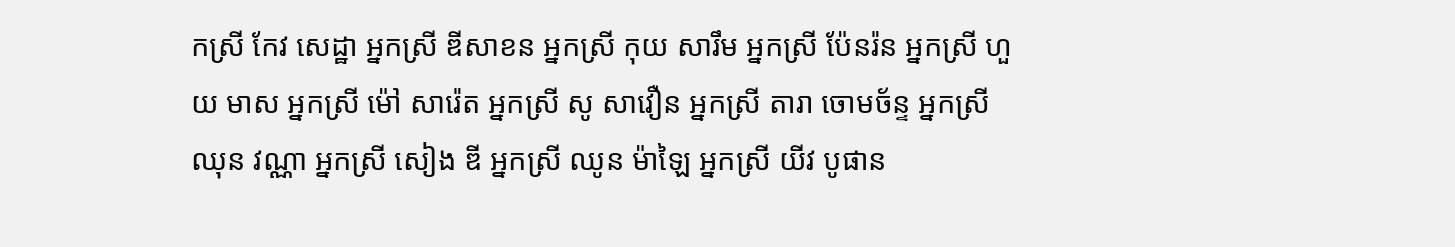កស្រី កែវ សេដ្ឋា អ្នកស្រី ឌីសាខន អ្នកស្រី កុយ សារឹម អ្នកស្រី ប៉ែនរ៉ន អ្នកស្រី ហួយ មាស អ្នកស្រី ម៉ៅ សារ៉េត អ្នកស្រី សូ សាវឿន អ្នកស្រី តារា ចោមច័ន្ទ អ្នកស្រី ឈុន វណ្ណា អ្នកស្រី សៀង ឌី អ្នកស្រី ឈូន ម៉ាឡៃ អ្នកស្រី យីវ បូផាន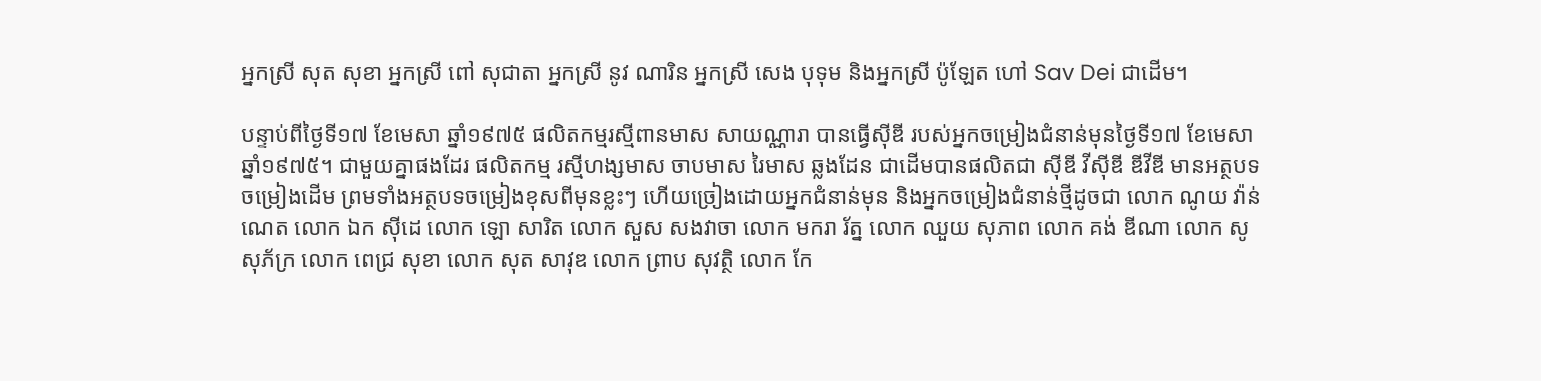អ្នកស្រី សុត សុខា អ្នកស្រី ពៅ សុជាតា អ្នកស្រី នូវ ណារិន អ្នកស្រី សេង បុទុម និងអ្នកស្រី ប៉ូឡែត ហៅ Sav Dei ជាដើម។

បន្ទាប់ពីថ្ងៃទី១៧ ខែមេសា ឆ្នាំ១៩៧៥ ផលិតកម្មរស្មីពានមាស សាយណ្ណារា បានធ្វើស៊ីឌី របស់អ្នកចម្រៀងជំនាន់មុនថ្ងៃទី១៧ ខែមេសា ឆ្នាំ១៩៧៥។ ជាមួយគ្នាផងដែរ ផលិតកម្ម រស្មីហង្សមាស ចាបមាស រៃមាស ឆ្លងដែន ជាដើមបានផលិតជា ស៊ីឌី វីស៊ីឌី ឌីវីឌី មានអត្ថបទចម្រៀងដើម ព្រមទាំងអត្ថបទចម្រៀងខុសពីមុនខ្លះៗ ហើយច្រៀងដោយអ្នកជំនាន់មុន និងអ្នកចម្រៀងជំនាន់ថ្មីដូចជា លោក ណូយ វ៉ាន់ណេត លោក ឯក ស៊ីដេ លោក ឡោ សារិត លោក សួស សងវាចា លោក មករា រ័ត្ន លោក ឈួយ សុភាព លោក គង់ ឌីណា លោក សូ សុភ័ក្រ លោក ពេជ្រ សុខា លោក សុត សាវុឌ លោក ព្រាប សុវត្ថិ លោក កែ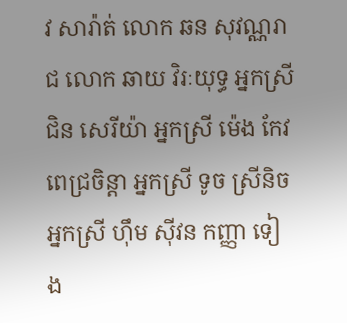វ សារ៉ាត់ លោក ឆន សុវណ្ណរាជ លោក ឆាយ វិរៈយុទ្ធ អ្នកស្រី ជិន សេរីយ៉ា អ្នកស្រី ម៉េង កែវពេជ្រចិន្តា អ្នកស្រី ទូច ស្រីនិច អ្នកស្រី ហ៊ឹម ស៊ីវន កញ្ញា ទៀង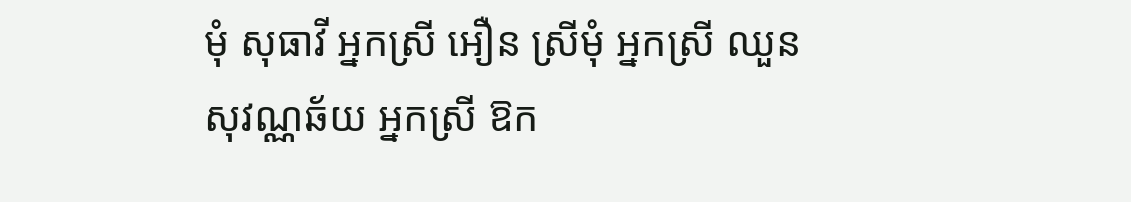មុំ សុធាវី អ្នកស្រី អឿន ស្រីមុំ អ្នកស្រី ឈួន សុវណ្ណឆ័យ អ្នកស្រី ឱក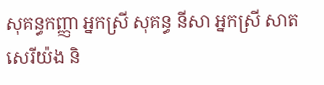សុគន្ធកញ្ញា អ្នកស្រី សុគន្ធ នីសា អ្នកស្រី សាត សេរីយ៉ង និ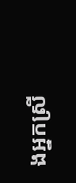ងអ្នកស្រី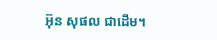អ៊ុន សុផល ជាដើម។